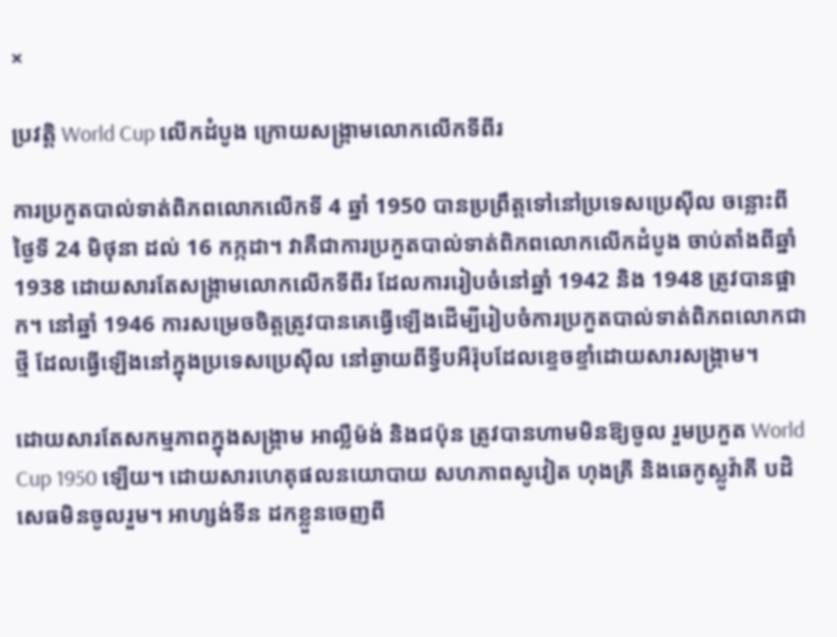×

ប្រវត្តិ World Cup លើកដំបូង ក្រោយសង្គ្រាមលោកលើកទីពីរ

ការប្រកួតបាល់ទាត់ពិភពលោកលើកទី 4 ឆ្នាំ 1950 បានប្រព្រឹត្តទៅនៅប្រទេសប្រេស៊ីល ចន្លោះពីថ្ងៃទី 24 មិថុនា ដល់ 16 កក្កដា។ វាគឺជាការប្រកួតបាល់ទាត់ពិភពលោកលើកដំបូង ចាប់តាំងពីឆ្នាំ 1938 ដោយសារតែសង្គ្រាមលោកលើកទីពីរ ដែលការរៀបចំនៅឆ្នាំ 1942 និង 1948 ត្រូវបានផ្អាក។ នៅឆ្នាំ 1946 ការសម្រេចចិត្តត្រូវបានគេធ្វើឡើងដើម្បីរៀបចំការប្រកួតបាល់ទាត់ពិភពលោកជាថ្មី ដែលធ្វើឡើងនៅក្នុងប្រទេសប្រេស៊ីល នៅឆ្ងាយពីទ្វីបអឺរ៉ុបដែលខ្ទេចខ្ទាំដោយសារសង្គ្រាម។

ដោយសារតែសកម្មភាពក្នុងសង្រ្គាម អាល្លឺម៉ង់ និងជប៉ុន ត្រូវបានហាមមិនឱ្យចូល រួមប្រកួត World Cup 1950 ឡើយ។ ដោយសារហេតុផលនយោបាយ សហភាពសូវៀត ហុងគ្រី និងឆេកូស្លូវ៉ាគី បដិសេធមិនចូលរួម។ អាហ្សង់ទីន ដកខ្លួនចេញពី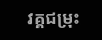វគ្គជម្រុះ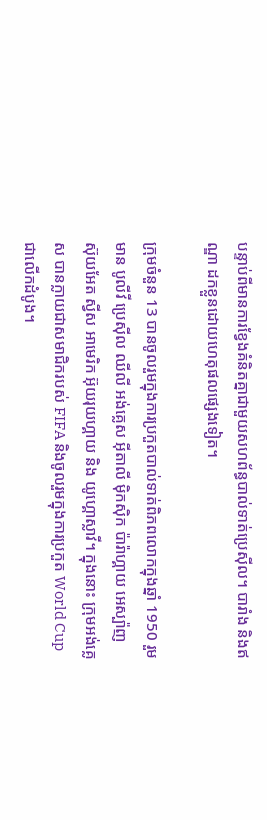បន្ទាប់ពីមានការខ្វែងគំនិតគ្នាជាមួយសហព័ន្ធបាល់ទាត់ប្រេស៊ីល។ បារាំង និងឥណ្ឌា ដកខ្លួនដោយហេតុផលផ្សេងទៀត។

ក្រុមចំនួន 13 បានចូលរួមក្នុងការប្រកួតបាល់ទាត់ពិភពលោកក្នុងឆ្នាំ 1950 រួមមាន បូលីវី ប្រេស៊ីល ឈីលី អង់គ្លេស អ៊ីតាលី ម៉ិកស៊ិក ប៉ារ៉ាហ្គាយ អេស្ប៉ាញ ស៊ុយអែត ស្វីស អាមេរិក អ៊ុយរុយហ្គាយ និង យូហ្គោស្លាវី។ ក្នុងនោះ ក្រុមអង់គ្លេស បានក្លាយជាសមាជិករបស់ FIFA និងចូលរួមក្នុងការប្រកួត World Cup ជាលើកដំបូង។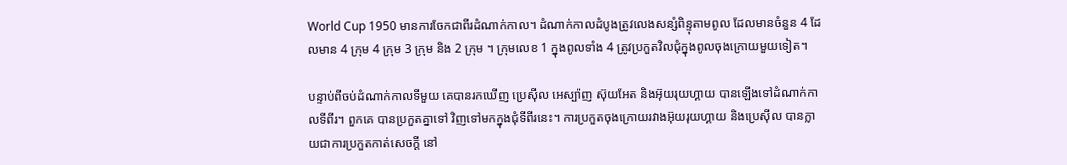World Cup 1950 មានការចែកជាពីរដំណាក់កាល។ ដំណាក់កាលដំបូងត្រូវលេងសន្សំពិន្ទុតាមពូល ដែលមានចំនួន 4 ដែលមាន 4 ក្រុម 4 ក្រុម 3 ក្រុម និង 2 ក្រុម ។ ក្រុមលេខ 1 ក្នុងពូលទាំង 4 ត្រូវប្រកួតវិលជុំក្នុងពូលចុងក្រោយមួយទៀត។

បន្ទាប់ពីចប់ដំណាក់កាលទីមួយ គេបានរកឃើញ ប្រេស៊ីល អេស្ប៉ាញ ស៊ុយអែត និងអ៊ុយរុយហ្គាយ បានឡើងទៅដំណាក់កាលទីពីរ។ ពួកគេ បានប្រកួតគ្នាទៅ វិញទៅមកក្នុងជុំទីពីរនេះ។ ការប្រកួតចុងក្រោយរវាងអ៊ុយរុយហ្គាយ និងប្រេស៊ីល បានក្លាយជាការប្រកួតកាត់សេចក្ដី នៅ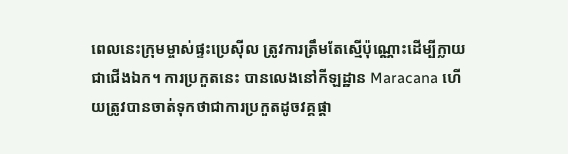ពេលនេះក្រុមម្ចាស់ផ្ទះប្រេស៊ីល ត្រូវការត្រឹមតែស្មើប៉ុណ្ណោះដើម្បីក្លាយជាជើងឯក។ ការប្រកួតនេះ បានលេងនៅកីឡដ្ឋាន Maracana ហើយត្រូវបានចាត់ទុកថាជាការប្រកួតដូចវគ្គផ្តា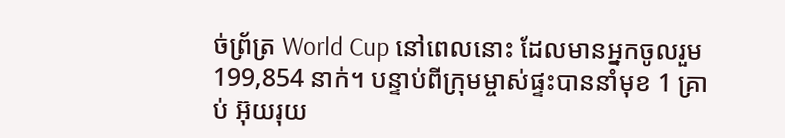ច់ព្រ័ត្រ World Cup នៅពេលនោះ ដែលមានអ្នកចូលរួម 199,854 នាក់។ បន្ទាប់ពីក្រុមម្ចាស់ផ្ទះបាននាំមុខ 1 គ្រាប់ អ៊ុយរុយ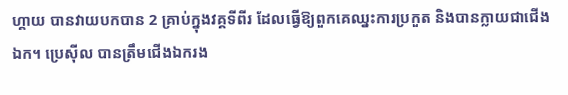ហ្គាយ បានវាយបកបាន 2 គ្រាប់ក្នុងវគ្គទីពីរ ដែលធ្វើឱ្យពួកគេឈ្នះការប្រកួត និងបានក្លាយជាជើងឯក។ ប្រេស៊ីល បានត្រឹមជើងឯករង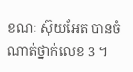ខណៈ ស៊ុយអែត បានចំណាត់ថ្នាក់លេខ 3 ។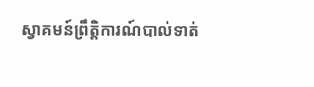ស្វាគមន៍ព្រឹត្តិការណ៍បាល់ទាត់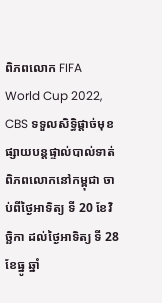ពិភពលោក FIFA World Cup 2022, CBS ទទួលសិទ្ធិផ្ដាច់មុខ ផ្សាយបន្ដផ្ទាល់បាល់ទាត់ពិភពលោកនៅកម្ពុជា ចាប់ពីថ្ងៃអាទិត្យ ទី 20 ខែវិច្ឆិកា ដល់ថ្ងៃអាទិត្យ ទី 28 ខែធ្នូ ឆ្នាំ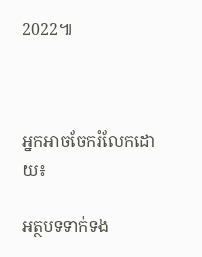2022៕



អ្នកអាចចែករំលែកដោយ៖

អត្ថបទទាក់ទង